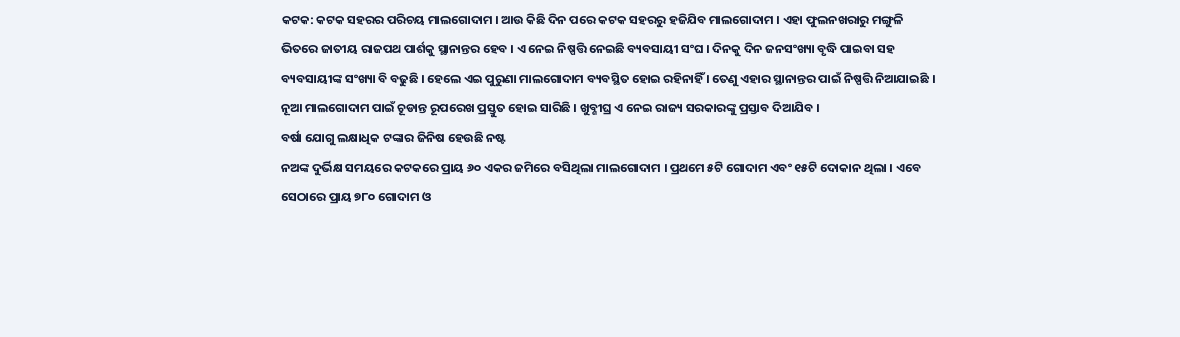କଟକ: କଟକ ସହରର ପରିଚୟ ମାଲଗୋଦାମ । ଆଉ କିଛି ଦିନ ପରେ କଟକ ସହରରୁ ହଜିଯିବ ମାଲଗୋଦାମ । ଏହା ଫୁଲନଖରାରୁ ମଙ୍ଗୁଳି ଭିତରେ ଜାତୀୟ ରାଜପଥ ପାର୍ଶକୁ ସ୍ଥାନାନ୍ତର ହେବ । ଏ ନେଇ ନିଷ୍ପତ୍ତି ନେଇଛି ବ୍ୟବସାୟୀ ସଂଘ । ଦିନକୁ ଦିନ ଜନସଂଖ୍ୟା ବୃଦ୍ଧି ପାଇବା ସହ ବ୍ୟବସାୟୀଙ୍କ ସଂଖ୍ୟା ବି ବଢୁଛି । ହେଲେ ଏଇ ପୁରୁଣା ମାଲଗୋଦାମ ବ୍ୟବସ୍ଥିତ ହୋଇ ରହିନାହିଁ । ତେଣୁ ଏହାର ସ୍ଥାନାନ୍ତର ପାଇଁ ନିଷ୍ପତ୍ତି ନିଆଯାଇଛି । ନୂଆ ମାଲଗୋଦାମ ପାଇଁ ଚୂଡାନ୍ତ ରୂପରେଖ ପ୍ରସ୍ତୁତ ହୋଇ ସାରିଛି । ଖୁବ୍ଶୀଘ୍ର ଏ ନେଇ ରାଜ୍ୟ ସରକାରଙ୍କୁ ପ୍ରସ୍ତାବ ଦିଆଯିବ ।
ବର୍ଷା ଯୋଗୁ ଲକ୍ଷାଧିକ ଟଙ୍କାର ଜିନିଷ ହେଉଛି ନଷ୍ଟ
ନଅଙ୍କ ଦୁର୍ଭିକ୍ଷ ସମୟରେ କଟକରେ ପ୍ରାୟ ୬୦ ଏକର ଜମିରେ ବସିଥିଲା ମାଲଗୋଦାମ । ପ୍ରଥମେ ୫ଟି ଗୋଦାମ ଏବଂ ୧୫ଟି ଦୋକାନ ଥିଲା । ଏବେ ସେଠାରେ ପ୍ରାୟ ୭୮୦ ଗୋଦାମ ଓ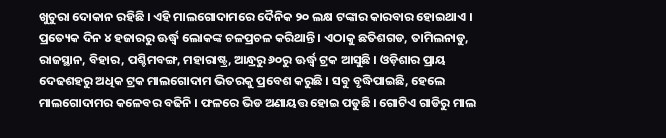ଖୁଚୁରା ଦୋକାନ ରହିଛି । ଏହି ମାଲଗୋଦାମରେ ଦୈନିକ ୨୦ ଲକ୍ଷ ଟଙ୍କାର କାରବାର ହୋଇଥାଏ । ପ୍ରତ୍ୟେକ ଦିନ ୪ ହଜାରରୁ ଊର୍ଦ୍ଧ୍ୱ ଲୋକଙ୍କ ଚଳପ୍ରଚଳ କରିଥାନ୍ତି । ଏଠାକୁ ଛତିଶଗଡ, ତାମିଲନାଡୁ, ରାଜସ୍ଥାନ, ବିହାର, ପଶ୍ଚିମବଙ୍ଗ, ମହାରାଷ୍ଟ୍ର, ଆନ୍ଧ୍ରରୁ ୬୦ରୁ ଊର୍ଦ୍ଧ୍ୱ ଟ୍ରକ ଆସୁଛି । ଓଡ଼ିଶାର ପ୍ରାୟ ଦେଢଶହରୁ ଅଧିକ ଟ୍ରକ ମାଲଗୋଦାମ ଭିତରକୁ ପ୍ରବେଶ କରୁଛି । ସବୁ ବୃଦ୍ଧିପାଇଛି, ହେଲେ ମାଲଗୋଦାମର କଳେବର ବଢିନି । ଫଳରେ ଭିଡ ଅଣାୟତ୍ତ ହୋଇ ପଡୁଛି । ଗୋଟିଏ ଗାଡିରୁ ମାଲ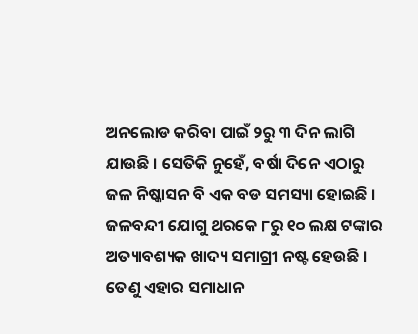ଅନଲୋଡ କରିବା ପାଇଁ ୨ରୁ ୩ ଦିନ ଲାଗି ଯାଉଛି । ସେତିକି ନୁହେଁ, ବର୍ଷା ଦିନେ ଏଠାରୁ ଜଳ ନିଷ୍କାସନ ବି ଏକ ବଡ ସମସ୍ୟା ହୋଇଛି । ଜଳବନ୍ଦୀ ଯୋଗୁ ଥରକେ ୮ରୁ ୧୦ ଲକ୍ଷ ଟଙ୍କାର ଅତ୍ୟାବଶ୍ୟକ ଖାଦ୍ୟ ସମାଗ୍ରୀ ନଷ୍ଟ ହେଉଛି । ତେଣୁ ଏହାର ସମାଧାନ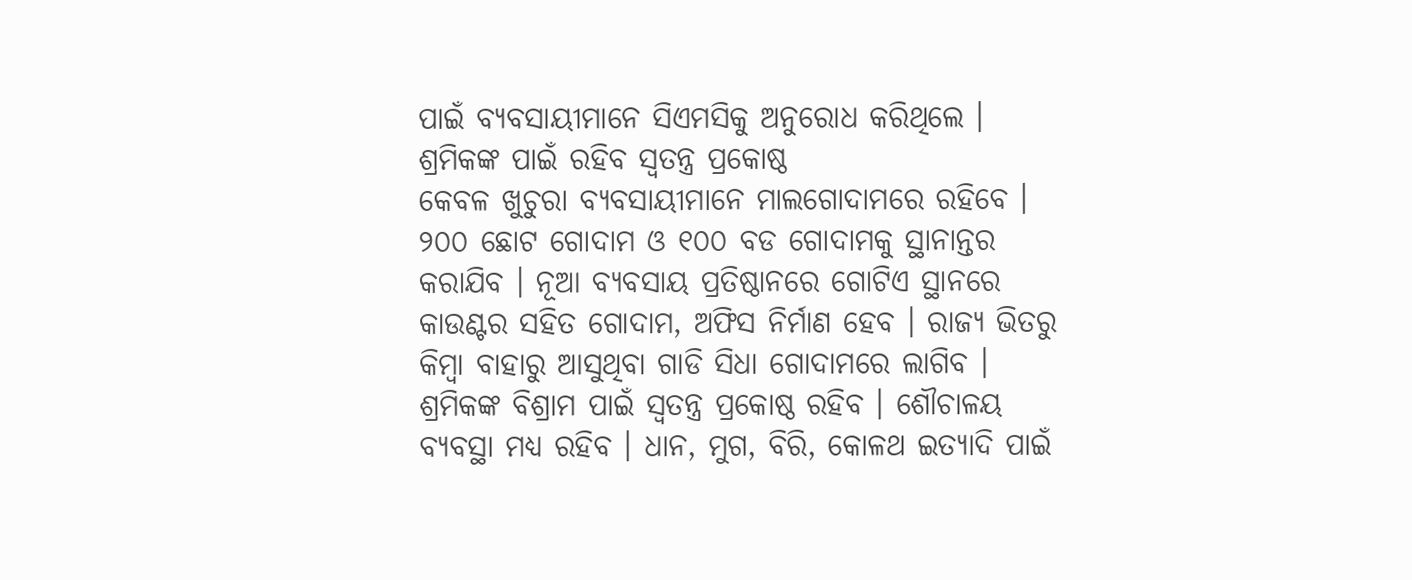ପାଇଁ ବ୍ୟବସାୟୀମାନେ ସିଏମସିକୁ ଅନୁରୋଧ କରିଥିଲେ ।
ଶ୍ରମିକଙ୍କ ପାଇଁ ରହିବ ସ୍ୱତନ୍ତ୍ର ପ୍ରକୋଷ୍ଠ
କେବଳ ଖୁଚୁରା ବ୍ୟବସାୟୀମାନେ ମାଲଗୋଦାମରେ ରହିବେ । ୨୦୦ ଛୋଟ ଗୋଦାମ ଓ ୧୦୦ ବଡ ଗୋଦାମକୁ ସ୍ଥାନାନ୍ତର କରାଯିବ । ନୂଆ ବ୍ୟବସାୟ ପ୍ରତିଷ୍ଠାନରେ ଗୋଟିଏ ସ୍ଥାନରେ କାଉଣ୍ଟର ସହିତ ଗୋଦାମ, ଅଫିସ ନିର୍ମାଣ ହେବ । ରାଜ୍ୟ ଭିତରୁ କିମ୍ବା ବାହାରୁ ଆସୁଥିବା ଗାଡି ସିଧା ଗୋଦାମରେ ଲାଗିବ । ଶ୍ରମିକଙ୍କ ବିଶ୍ରାମ ପାଇଁ ସ୍ୱତନ୍ତ୍ର ପ୍ରକୋଷ୍ଠ ରହିବ । ଶୌଚାଳୟ ବ୍ୟବସ୍ଥା ମଧ୍ୟ ରହିବ । ଧାନ, ମୁଗ, ବିରି, କୋଳଥ ଇତ୍ୟାଦି ପାଇଁ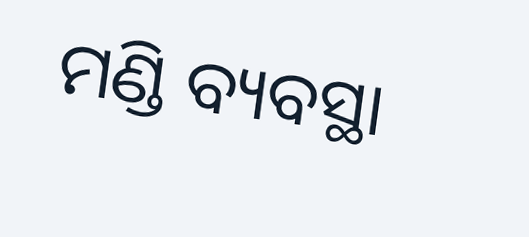ମଣ୍ଡି ବ୍ୟବସ୍ଥା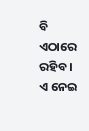ବି ଏଠାରେ ରହିବ । ଏ ନେଇ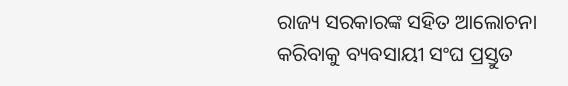ରାଜ୍ୟ ସରକାରଙ୍କ ସହିତ ଆଲୋଚନା କରିବାକୁ ବ୍ୟବସାୟୀ ସଂଘ ପ୍ରସ୍ତୁତ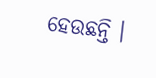ହେଉଛନ୍ତି ।